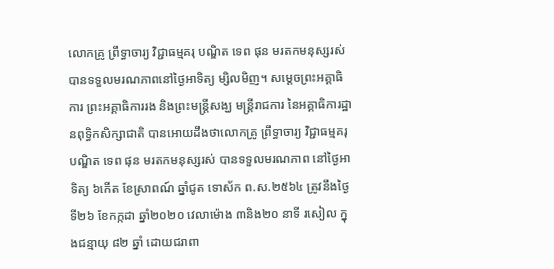លោកគ្រូ ព្រឹទ្ធាចារ្យ វិជ្ជាធម្មគរុ បណ្ឌិត ទេព ផុន មរតកមនុស្សរស់ បានទទួលមរណភាពនៅថ្ងៃអាទិត្យ ម្សិលមិញ។ សម្ដេចព្រះអគ្គាធិការ ព្រះអគ្គាធិការរង និងព្រះមន្ត្រីសង្ឃ មន្ត្រីរាជការ នៃអគ្គាធិការដ្ឋានពុទ្ធិកសិក្សាជាតិ បានអោយដឹងថាលោកគ្រូ ព្រឹទ្ធាចារ្យ វិជ្ជាធម្មគរុ បណ្ឌិត ទេព ផុន មរតកមនុស្សរស់ បានទទួលមរណភាព នៅថ្ងៃអាទិត្យ ៦កើត ខែស្រាពណ៍ ឆ្នាំជូត ទោស័ក ព.ស.២៥៦៤ ត្រូវនឹងថ្ងៃទី២៦ ខែកក្កដា ឆ្នាំ២០២០ វេលាម៉ោង ៣និង២០ នាទី រសៀល ក្នុងជន្មាយុ ៨២ ឆ្នាំ ដោយជរាពា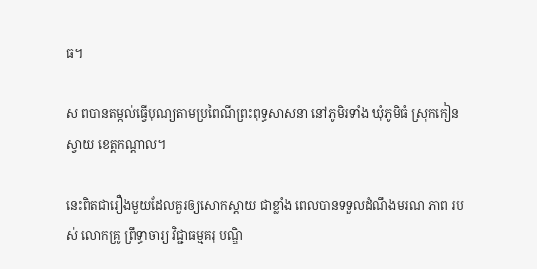ធ។

ស ពបានតម្កល់ធ្វើបុណ្យតាមប្រពៃណីព្រះពុទ្ធសាសនា នៅភូមិរទាំង ឃុំភូមិធំ ស្រុកកៀនស្វាយ ខេត្តកណ្តាល។

នេះពិតជារឿងមួយដែលគួរឲ្យសោកស្តាយ ជាខ្លាំង ពេលបានទទួលដំណឹងមរណ ភាព របស់ លោកគ្រូ ព្រឹទ្ធាចារ្យ វិជ្ជាធម្មគរុ បណ្ឌិ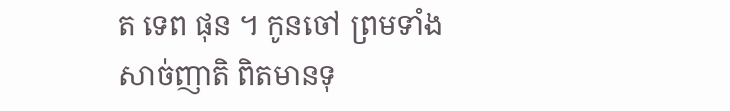ត ទេព ផុន ។ កូនចៅ ព្រមទាំងសាច់ញាតិ ពិតមានទុ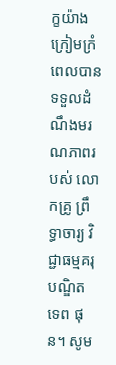ក្ខយ៉ាងក្រៀមក្រំពេលបានទទួលដំណឹងមរណភាពរបស់ លោកគ្រូ ព្រឹទ្ធាចារ្យ វិជ្ជាធម្មគរុ បណ្ឌិត ទេព ផុន។ សូម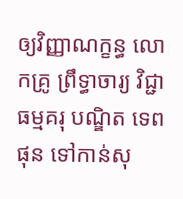ឲ្យវិញ្ញាណក្ខន្ធ លោកគ្រូ ព្រឹទ្ធាចារ្យ វិជ្ជាធម្មគរុ បណ្ឌិត ទេព ផុន ទៅកាន់សុ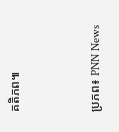គតិភព៕


ប្រភព៖ PNN News